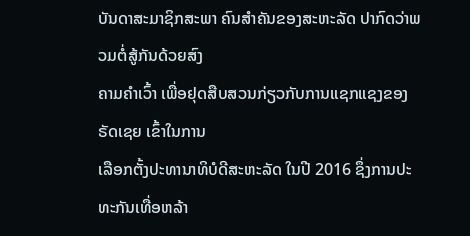ບັນດາສະມາຊິກສະພາ ຄົນສຳຄັນຂອງສະຫະລັດ ປາກົດວ່າພວມຕໍ່ສູ້ກັນດ້ວຍສົງ
ຄາມຄຳເວົ້າ ເພື່ອຢຸດສືບສວນກ່ຽວກັບການແຊກແຊງຂອງຣັດເຊຍ ເຂົ້າໃນການ
ເລືອກຕັ້ງປະທານາທິບໍດີສະຫະລັດ ໃນປີ 2016 ຊຶ່ງການປະທະກັນເທື່ອຫລ້າ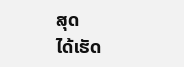ສຸດ
ໄດ້ເຮັດ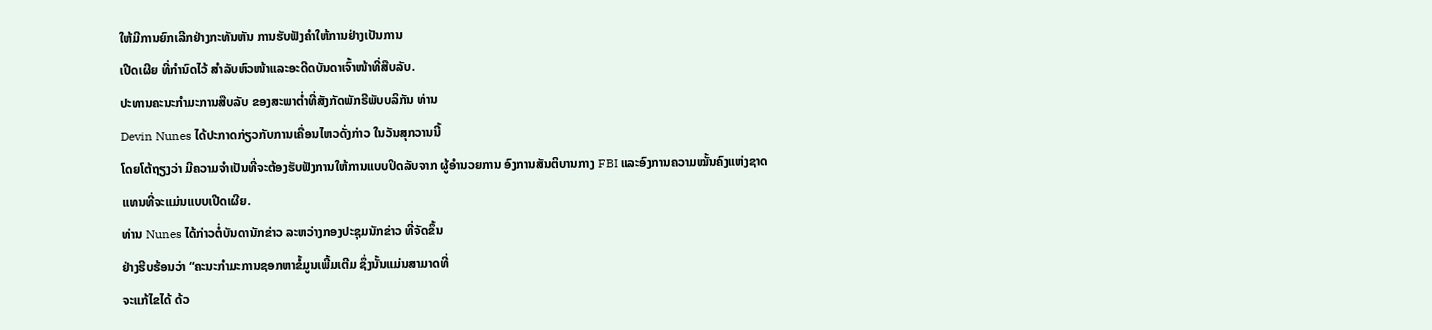ໃຫ້ມີການຍົກເລີກຢ່າງກະທັນຫັນ ການຮັບຟັງຄຳໃຫ້ການຢ່າງເປັນການ
ເປີດເຜີຍ ທີ່ກຳນົດໄວ້ ສຳລັບຫົວໜ້າແລະອະດີດບັນດາເຈົ້າໜ້າທີ່ສືບລັບ.
ປະທານຄະນະກຳມະການສືບລັບ ຂອງສະພາຕໍ່າທີ່ສັງກັດພັກຣີພັບບລິກັນ ທ່ານ
Devin Nunes ໄດ້ປະກາດກ່ຽວກັບການເຄື່ອນໄຫວດັ່ງກ່າວ ໃນວັນສຸກວານນີ້
ໂດຍໂຕ້ຖຽງວ່າ ມີຄວາມຈຳເປັນທີ່ຈະຕ້ອງຮັບຟັງການໃຫ້ການແບບປິດລັບຈາກ ຜູ້ອຳນວຍການ ອົງການສັນຕິບານກາງ FBI ແລະອົງການຄວາມໝັ້ນຄົງແຫ່ງຊາດ
ແທນທີ່ຈະແມ່ນແບບເປີດເຜີຍ.
ທ່ານ Nunes ໄດ້ກ່າວຕໍ່ບັນດານັກຂ່າວ ລະຫວ່າງກອງປະຊຸມນັກຂ່າວ ທີ່ຈັດຂຶ້ນ
ຢ່າງຮີບຮ້ອນວ່າ “ຄະນະກຳມະການຊອກຫາຂໍ້ມູນເພີ້ມເຕີມ ຊຶ່ງນັ້ນແມ່ນສາມາດທີ່
ຈະແກ້ໄຂໄດ້ ດ້ວ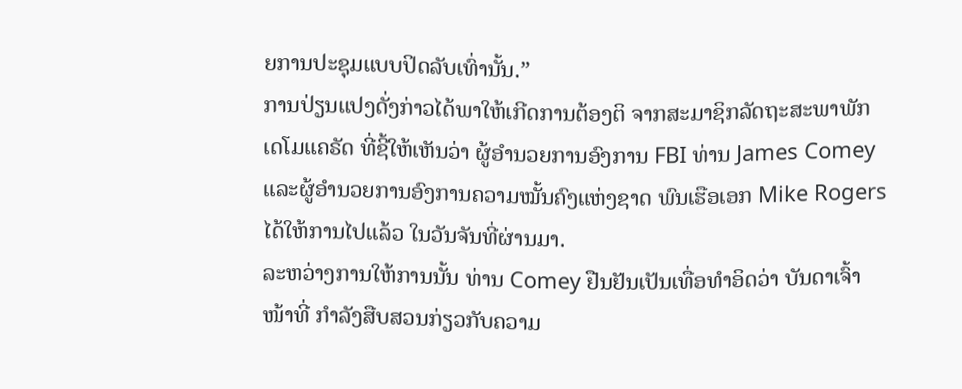ຍການປະຊຸມແບບປິດລັບເທົ່ານັ້ນ.”
ການປ່ຽນແປງດັ່ງກ່າວໄດ້ພາໃຫ້ເກີດການຕ້ອງຕິ ຈາກສະມາຊິກລັດຖະສະພາພັກ
ເດໂມແຄຣັດ ທີ່ຊີ້ໃຫ້ເຫັນວ່າ ຜູ້ອຳນວຍການອົງການ FBI ທ່ານ James Comey
ແລະຜູ້ອຳນວຍການອົງການຄວາມໝັ້ນຄົງແຫ່ງຊາດ ພົນເຮືອເອກ Mike Rogers
ໄດ້ໃຫ້ການໄປແລ້ວ ໃນວັນຈັນທີ່ຜ່ານມາ.
ລະຫວ່າງການໃຫ້ການນັ້ນ ທ່ານ Comey ຢືນຢັນເປັນເທື່ອທຳອິດວ່າ ບັນດາເຈົ້າ
ໜ້າທີ່ ກຳລັງສືບສວນກ່ຽວກັບຄວາມ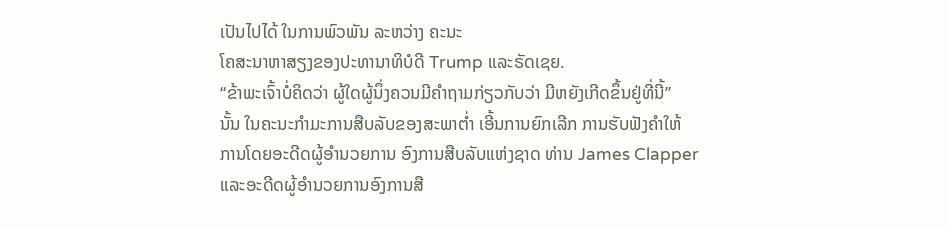ເປັນໄປໄດ້ ໃນການພົວພັນ ລະຫວ່າງ ຄະນະ
ໂຄສະນາຫາສຽງຂອງປະທານາທິບໍດີ Trump ແລະຣັດເຊຍ.
“ຂ້າພະເຈົ້າບໍ່ຄິດວ່າ ຜູ້ໃດຜູ້ນຶ່ງຄວນມີຄຳຖາມກ່ຽວກັບວ່າ ມີຫຍັງເກີດຂຶ້ນຢູ່ທີ່ນີ້”
ນັ້ນ ໃນຄະນະກຳມະການສືບລັບຂອງສະພາຕ່ຳ ເອີ້ນການຍົກເລີກ ການຮັບຟັງຄຳໃຫ້
ການໂດຍອະດີດຜູ້ອຳນວຍການ ອົງການສືບລັບແຫ່ງຊາດ ທ່ານ James Clapper
ແລະອະດີດຜູ້ອຳນວຍການອົງການສື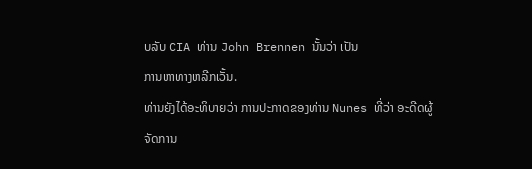ບລັບ CIA ທ່ານ John Brennen ນັ້ນວ່າ ເປັນ
ການຫາທາງຫລີກເວັ້ນ.
ທ່ານຍັງໄດ້ອະທິບາຍວ່າ ການປະກາດຂອງທ່ານ Nunes ທີ່ວ່າ ອະດີດຜູ້ຈັດການ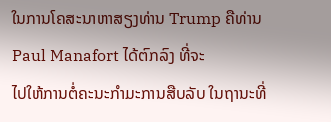ໃນການໂຄສະນາຫາສຽງທ່ານ Trump ຄືທ່ານ Paul Manafort ໄດ້ຕົກລົງ ທີ່ຈະ
ໄປໃຫ້ການຕໍ່ຄະນະກຳມະການສືບລັບ ໃນຖານະທີ່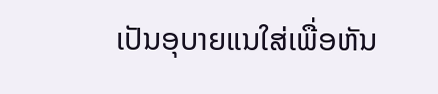ເປັນອຸບາຍແນໃສ່ເພື່ອຫັນ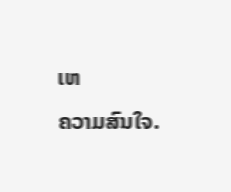ເຫ
ຄວາມສົນໃຈ.